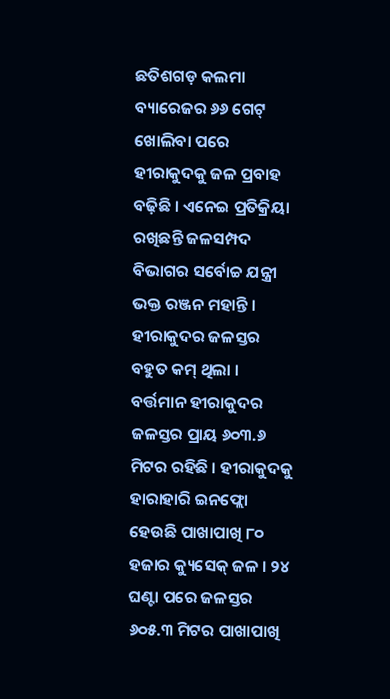ଛତିଶଗଡ଼ କଲମା ବ୍ୟାରେଜର ୬୬ ଗେଟ୍ ଖୋଲିବା ପରେ ହୀରାକୁଦକୁ ଜଳ ପ୍ରବାହ ବଢ଼ିଛି । ଏନେଇ ପ୍ରତିକ୍ରିୟା ରଖିଛନ୍ତି ଜଳସମ୍ପଦ ବିଭାଗର ସର୍ବୋଚ୍ଚ ଯନ୍ତ୍ରୀ ଭକ୍ତ ରଞ୍ଜନ ମହାନ୍ତି । ହୀରାକୁଦର ଜଳସ୍ତର ବହୁତ କମ୍ ଥିଲା । ବର୍ତ୍ତମାନ ହୀରାକୁଦର ଜଳସ୍ତର ପ୍ରାୟ ୬୦୩.୬ ମିଟର ରହିଛି । ହୀରାକୁଦକୁ ହାରାହାରି ଇନଫ୍ଲୋ ହେଉଛି ପାଖାପାଖି ୮୦ ହଜାର କ୍ୟୁସେକ୍ ଜଳ । ୨୪ ଘଣ୍ଟା ପରେ ଜଳସ୍ତର ୬୦୫.୩ ମିଟର ପାଖାପାଖି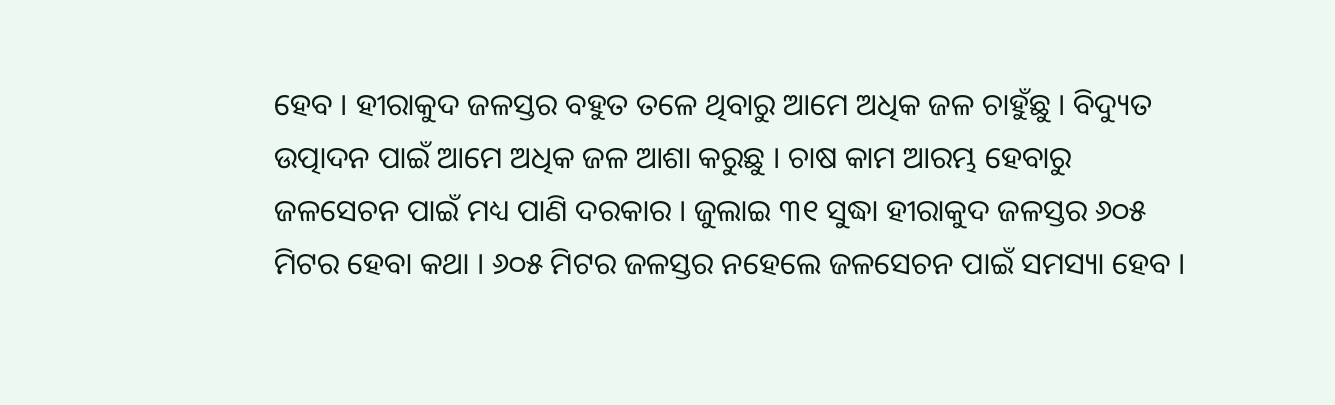ହେବ । ହୀରାକୁଦ ଜଳସ୍ତର ବହୁତ ତଳେ ଥିବାରୁ ଆମେ ଅଧିକ ଜଳ ଚାହୁଁଛୁ । ବିଦ୍ୟୁତ ଉତ୍ପାଦନ ପାଇଁ ଆମେ ଅଧିକ ଜଳ ଆଶା କରୁଛୁ । ଚାଷ କାମ ଆରମ୍ଭ ହେବାରୁ ଜଳସେଚନ ପାଇଁ ମଧ୍ୟ ପାଣି ଦରକାର । ଜୁଲାଇ ୩୧ ସୁଦ୍ଧା ହୀରାକୁଦ ଜଳସ୍ତର ୬୦୫ ମିଟର ହେବା କଥା । ୬୦୫ ମିଟର ଜଳସ୍ତର ନହେଲେ ଜଳସେଚନ ପାଇଁ ସମସ୍ୟା ହେବ ।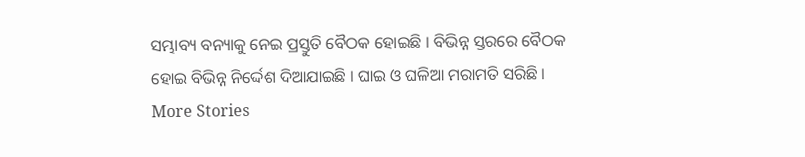ସମ୍ଭାବ୍ୟ ବନ୍ୟାକୁ ନେଇ ପ୍ରସ୍ତୁତି ବୈଠକ ହୋଇଛି । ବିଭିନ୍ନ ସ୍ତରରେ ବୈଠକ ହୋଇ ବିଭିନ୍ନ ନିର୍ଦ୍ଦେଶ ଦିଆଯାଇଛି । ଘାଇ ଓ ଘଳିଆ ମରାମତି ସରିଛି ।
More Stories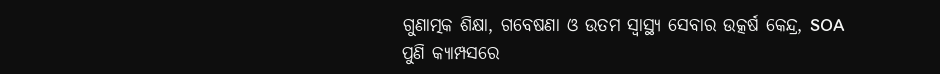ଗୁଣାତ୍ମକ ଶିକ୍ଷା, ଗବେଷଣା ଓ ଉତମ ସ୍ୱାସ୍ଥ୍ୟ ସେବାର ଉତ୍କର୍ଷ କେନ୍ଦ୍ର, SOA
ପୁଣି କ୍ୟାମ୍ପସରେ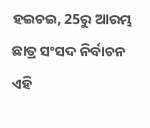ହଇଚଇ, 25ରୁ ଆରମ୍ଭ ଛାତ୍ର ସଂସଦ ନିର୍ବାଚନ
ଏହି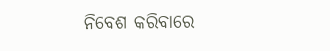ନିବେଶ କରିବାରେ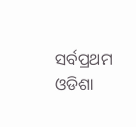ସର୍ବପ୍ରଥମ ଓଡିଶା